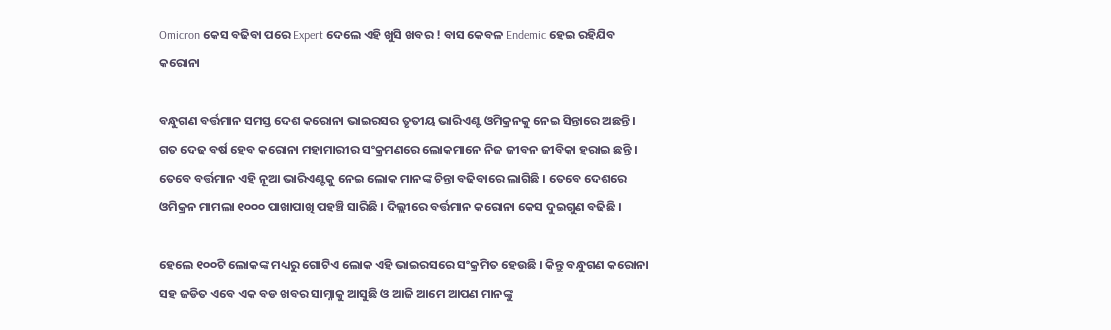Omicron କେସ ବଢିବା ପରେ Expert ଦେଲେ ଏହି ଖୁସି ଖବର ! ବାସ କେବଳ Endemic ହେଇ ରହିଯିବ କରୋନା

ବନ୍ଧୁଗଣ ବର୍ତ୍ତମାନ ସମସ୍ତ ଦେଶ କରୋନା ଭାଇରସର ତୃତୀୟ ଭାରିଏଣ୍ଟ ଓମିକ୍ରନକୁ ନେଇ ସିନ୍ତାରେ ଅଛନ୍ତି । ଗତ ଦେଢ ବର୍ଷ ହେବ କରୋନା ମହାମାରୀର ସଂକ୍ରମଣରେ ଲୋକମାନେ ନିଜ ଜୀବନ ଜୀବିକା ହରାଇ ଛନ୍ତି । ତେବେ ବର୍ତ୍ତମାନ ଏହି ନୂଆ ଭାରିଏଣ୍ଟକୁ ନେଇ ଲୋକ ମାନଙ୍କ ଚିନ୍ତା ବଢିବାରେ ଲାଗିଛି । ତେବେ ଦେଶରେ ଓମିକ୍ରନ ମାମଲା ୧୦୦୦ ପାଖାପାଖି ପହଞ୍ଚି ସାରିଛି । ଦିଲ୍ଲୀରେ ବର୍ତ୍ତମାନ କରୋନା କେସ ଦୁଇଗୁଣ ବଢିଛି ।

ହେଲେ ୧୦୦ଟି ଲୋକଙ୍କ ମଧ୍ୟରୁ ଗୋଟିଏ ଲୋକ ଏହି ଭାଇରସରେ ସଂକ୍ରମିତ ହେଉଛି । କିନ୍ତୁ ବନ୍ଧୁଗଣ କରୋନା ସହ ଜଡିତ ଏବେ ଏକ ବଡ ଖବର ସାମ୍ନାକୁ ଆସୁଛି ଓ ଆଜି ଆମେ ଆପଣ ମାନଙ୍କୁ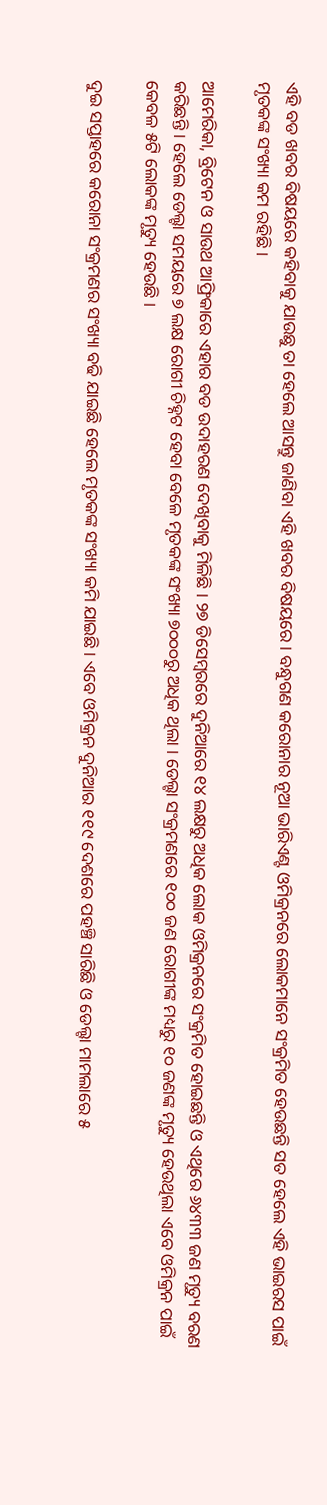ଏହି ବଡ ଖବର ବିଷୟରେ କହିବାକୁ ଯାଉଛୁ ତା ହେଲେ ଆସନ୍ତୁ ଜାଣିବା ଏହି ଖବର ବିଷୟରେ । ବନ୍ଧୁଗଣ କରୋନାର ନୂଆ ଭାରିଏଣ୍ଟ ଓମିକ୍ରନରେ ଲୋକମାନେ ସଂକ୍ରମିତ ହେଉଛନ୍ତି ସତ ହେଲେ ଏହି ଭାଇରସ ପାଇଁ ମୃତକଙ୍କ ସଂଖ୍ୟା କମ ରହିଛି ।

ଆମେରିକା, ବ୍ରିଟେନ ଓ ସାଉଥ ଆଫ୍ରିକାରେ ଏହାର ବଡ ଉଦାହରଣ ଦେଖିବାକୁ ମିଳିଛି । ୨୭ ଡିସେମ୍ବରରେ ଦୁନିଆରେ ୧୪ ଲକ୍ଷରୁ ଅଧିକ ଲୋକ ଓମିକ୍ରନରେ ସଂକ୍ରମିତ ହୋଇଛନ୍ତି ଓ ଏଥିରେ ୬୪୩୩ ଜଣ ମୃତ୍ୟୁ ବରଣ କରିଛନ୍ତି । ହେଲେ ଡେଲ୍ଟା ସମୟରେ ୭ ଲକ୍ଷ ରୋଗୀ ଚିହ୍ନଟ ହେବା ବେଳେ ମୃତକଙ୍କ ସଂଖ୍ୟା ୭୦୦୦ରୁ ଅଧିକ ଥିଲା । ଡେଲ୍ଟା ସଂକ୍ରମଣରେ ୧୦୦ ଜଣ ରୋଗୀଙ୍କ ମଧ୍ୟରୁ ୧୦ ଜଣଙ୍କ ମୃତ୍ୟୁ ହେଉଥିଲା ଏବେ ଓମିକ୍ରନ ପାଇଁ କେବଳ ୫ଟି ଲୋକଙ୍କ ମୃତ୍ୟୁ ହେଉଛି ।

ଦୁଇ ସପ୍ତାହରେ କରୋନା ସଂକ୍ରମଣର ସଂଖ୍ୟା ବଢି ଯାଇଛି ହେଲେ ମୃତକଙ୍କ ସଂଖ୍ୟା କମି ଯାଇଛି । ଏବେ ଓମିକ୍ରନ ଦୁନିଆର ୧୧୯ ଦେଶରେ ପହଞ୍ଚି ସାରିଛି ଓ ଡେଲ୍ଟା ମାମଲାରେ ୫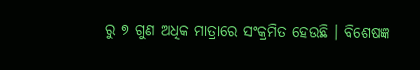ରୁ ୭ ଗୁଣ ଅଧିକ ମାତ୍ରାରେ ସଂକ୍ରମିତ ହେଉଛି । ବିଶେଷଜ୍ଞ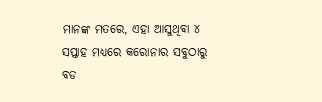ମାନଙ୍କ ମତରେ, ଏହା ଆସୁଥିବା ୪ ସପ୍ତାହ ମଧ୍ୟରେ କରୋନାର ସବୁଠାରୁ ବଡ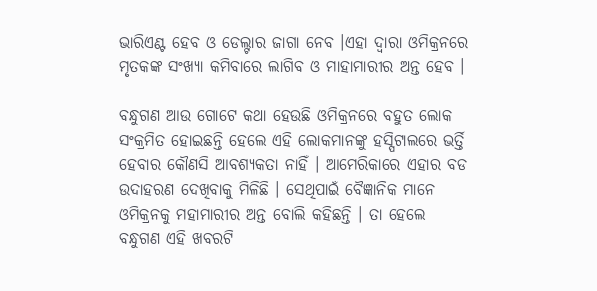ଭାରିଏଣ୍ଟ ହେବ ଓ ଡେଲ୍ଟାର ଜାଗା ନେବ ।ଏହା ଦ୍ଵାରା ଓମିକ୍ରନରେ ମୃତକଙ୍କ ସଂଖ୍ୟା କମିବାରେ ଲାଗିବ ଓ ମାହାମାରୀର ଅନ୍ତ ହେବ ।

ବନ୍ଧୁଗଣ ଆଉ ଗୋଟେ କଥା ହେଉଛି ଓମିକ୍ରନରେ ବହୁତ ଲୋକ ସଂକ୍ରମିତ ହୋଇଛନ୍ତି ହେଲେ ଏହି ଲୋକମାନଙ୍କୁ ହସ୍ପିଟାଲରେ ଭର୍ତ୍ତି ହେବାର କୌଣସି ଆବଶ୍ୟକତା ନାହିଁ । ଆମେରିକାରେ ଏହାର ବଡ ଉଦାହରଣ ଦେଖିବାକୁ ମିଳିଛି । ସେଥିପାଇଁ ବୈଜ୍ଞାନିକ ମାନେ ଓମିକ୍ରନକୁ ମହାମାରୀର ଅନ୍ତ ବୋଲି କହିଛନ୍ତି । ତା ହେଲେ ବନ୍ଧୁଗଣ ଏହି ଖବରଟି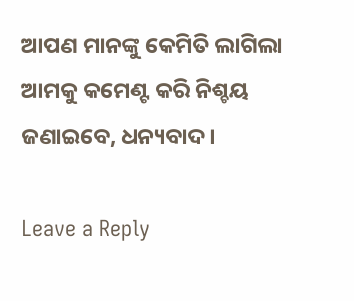ଆପଣ ମାନଙ୍କୁ କେମିତି ଲାଗିଲା ଆମକୁ କମେଣ୍ଟ କରି ନିଶ୍ଚୟ ଜଣାଇବେ, ଧନ୍ୟବାଦ ।

Leave a Reply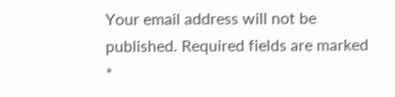Your email address will not be published. Required fields are marked *